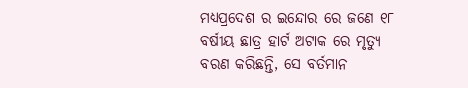ମଧ୍ୟପ୍ରଦେଶ ର ଇନ୍ଦୋର ରେ ଜଣେ ୧୮ ବର୍ଷୀୟ ଛାତ୍ର ହାର୍ଟ ଅଟାକ ରେ ମୃତ୍ୟୁ ବରଣ କରିଛନ୍ତି, ସେ ବର୍ତମାନ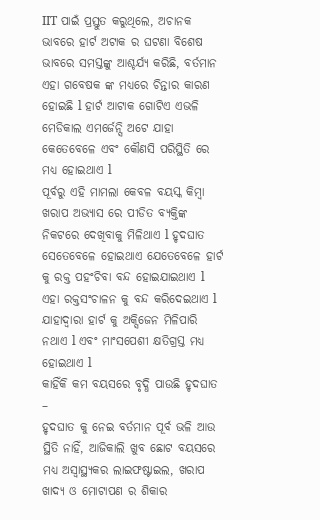IIT ପାଇଁ ପ୍ରସ୍ତୁତ କରୁଥିଲେ, ଅଚାନକ ଭାବରେ ହାର୍ଟ ଅଟାକ ର ଘଟଣା ବିଶେଷ ଭାବରେ ସମସ୍ତଙ୍କୁ ଆଶ୍ଚର୍ଯ୍ୟ କରିଛି, ବର୍ତମାନ ଏହା ଗବେଷକ ଙ୍କ ମଧ୍ୟରେ ଚିନ୍ତାର କାରଣ ହୋଇଛି l ହାର୍ଟ ଆଟାକ ଗୋଟିଏ ଏଭଳି ମେଡିକାଲ ଏମର୍ଜେନ୍ସି ଅଟେ ଯାହା କେତେବେଳେ ଏବଂ କୌଣସି ପରିସ୍ଥିତି ରେ ମଧ୍ୟ ହୋଇଥାଏ l
ପୂର୍ବରୁ ଏହି ମାମଲା କେବଳ ବୟସ୍କ କିମ୍ବା ଖରାପ ଅଭ୍ୟାସ ରେ ପୀଡିତ ବ୍ୟକ୍ତିଙ୍କ ନିକଟରେ ଦେଖିବାକୁ ମିଳିଥାଏ l ହୃଦଘାତ ସେତେବେଳେ ହୋଇଥାଏ ଯେତେବେଳେ ହାର୍ଟ କୁ ରକ୍ତ ପହଂଚିବା ବନ୍ଦ ହୋଇଯାଇଥାଏ l ଏହା ରକ୍ତସଂଚାଳନ କୁ ବନ୍ଦ କରିଦେଇଥାଏ l ଯାହାଦ୍ୱାରା ହାର୍ଟ କୁ ଅକ୍ସିଜେନ ମିଳିପାରି ନଥାଏ l ଏବଂ ମାଂସପେଶୀ କ୍ଷତିଗ୍ରସ୍ତ ମଧ୍ୟ ହୋଇଥାଏ l
କାହିଁକି କମ ବୟସରେ ବୃଦ୍ଧି ପାଉଛି ହୃଦଘାତ –
ହୃଦଘାତ କୁ ନେଇ ବର୍ତମାନ ପୂର୍ବ ଭଳି ଆଉ ସ୍ଥିତି ନାହିଁ, ଆଜିକାଲି ଖୁବ ଛୋଟ ବୟସରେ ମଧ୍ୟ ଅସ୍ୱାସ୍ଥ୍ୟକର ଲାଇଫଷ୍ଟାଇଲ, ଖରାପ ଖାଦ୍ୟ ଓ ମୋଟାପଣ ର ଶିକାର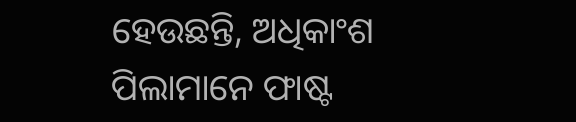ହେଉଛନ୍ତି, ଅଧିକାଂଶ ପିଲାମାନେ ଫାଷ୍ଟ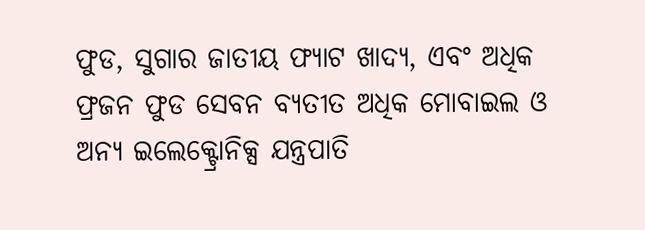ଫୁଡ, ସୁଗାର ଜାତୀୟ ଫ୍ୟାଟ ଖାଦ୍ୟ, ଏବଂ ଅଧିକ ଫ୍ରଜନ ଫୁଡ ସେବନ ବ୍ୟତୀତ ଅଧିକ ମୋବାଇଲ ଓ ଅନ୍ୟ ଇଲେକ୍ଟ୍ରୋନିକ୍ସ ଯନ୍ତ୍ରପାତି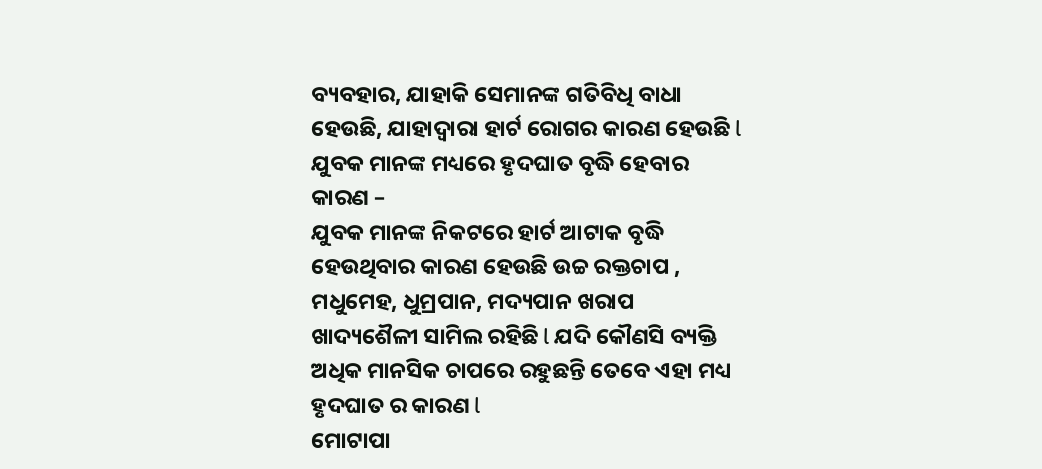ବ୍ୟବହାର, ଯାହାକି ସେମାନଙ୍କ ଗତିବିଧି ବାଧା ହେଉଛି, ଯାହାଦ୍ୱାରା ହାର୍ଟ ରୋଗର କାରଣ ହେଉଛି l
ଯୁବକ ମାନଙ୍କ ମଧ୍ୟରେ ହୃଦଘାତ ବୃଦ୍ଧି ହେବାର କାରଣ –
ଯୁବକ ମାନଙ୍କ ନିକଟରେ ହାର୍ଟ ଆଟାକ ବୃଦ୍ଧି ହେଉଥିବାର କାରଣ ହେଉଛି ଉଚ୍ଚ ରକ୍ତଚାପ , ମଧୁମେହ, ଧୁମ୍ରପାନ, ମଦ୍ୟପାନ ଖରାପ ଖାଦ୍ୟଶୈଳୀ ସାମିଲ ରହିଛି l ଯଦି କୌଣସି ବ୍ୟକ୍ତି ଅଧିକ ମାନସିକ ଚାପରେ ରହୁଛନ୍ତି ତେବେ ଏହା ମଧ୍ୟ ହୃଦଘାତ ର କାରଣ l
ମୋଟାପା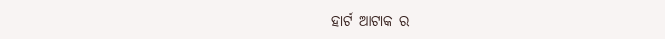ହାର୍ଟ ଆଟାକ ର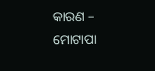କାରଣ –
ମୋଟାପା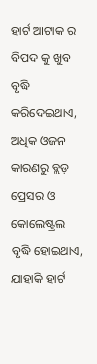ହାର୍ଟ ଆଟାକ ର ବିପଦ କୁ ଖୁବ ବୃଦ୍ଧି କରିଦେଇଥାଏ, ଅଧିକ ଓଜନ କାରଣରୁ ବ୍ଲଡ଼ ପ୍ରେସର ଓ କୋଲେଷ୍ଟ୍ରଲ ବୃଦ୍ଧି ହୋଇଥାଏ, ଯାହାକି ହାର୍ଟ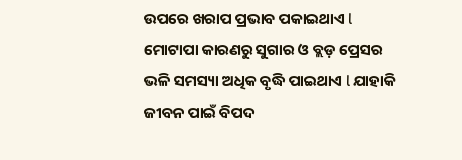ଉପରେ ଖରାପ ପ୍ରଭାବ ପକାଇଥାଏ l ମୋଟାପା କାରଣରୁ ସୁଗାର ଓ ବ୍ଲଡ଼ ପ୍ରେସର ଭଳି ସମସ୍ୟା ଅଧିକ ବୃଦ୍ଧି ପାଇଥାଏ l ଯାହାକି ଜୀବନ ପାଇଁ ବିପଦ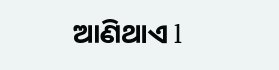ଆଣିଥାଏ l